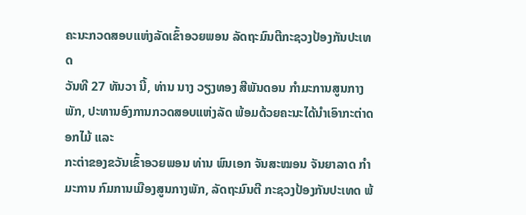ຄະນະກວດສອບແຫ່ງລັດເຂົ້າອວຍພອນ ລັດຖະມົນຕີກະຊວງປ້ອງກັນປະເທດ
ວັນທີ 27 ທັນວາ ນີ້, ທ່ານ ນາງ ວຽງທອງ ສີພັນດອນ ກຳມະການສູນກາງພັກ, ປະທານອົງການກວດສອບແຫ່ງລັດ ພ້ອມດ້ວຍຄະນະໄດ້ນໍາເອົາກະຕ່າດອກໄມ້ ແລະ
ກະຕ່າຂອງຂວັນເຂົ້າອວຍພອນ ທ່ານ ພົນເອກ ຈັນສະໝອນ ຈັນຍາລາດ ກຳມະການ ກົມການເມືອງສູນກາງພັກ, ລັດຖະມົນຕີ ກະຊວງປ້ອງກັນປະເທດ ພ້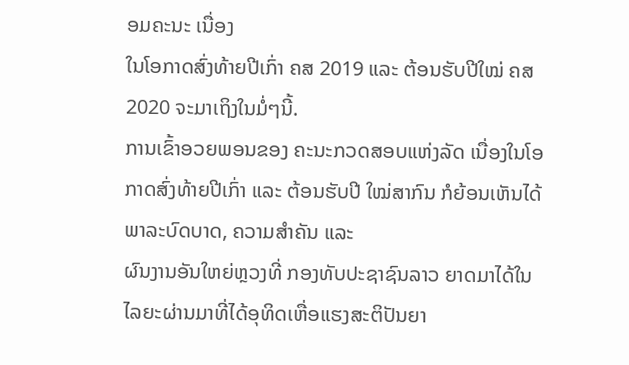ອມຄະນະ ເນື່ອງ
ໃນໂອກາດສົ່ງທ້າຍປີເກົ່າ ຄສ 2019 ແລະ ຕ້ອນຮັບປີໃໝ່ ຄສ 2020 ຈະມາເຖິງໃນມໍ່ໆນີ້.
ການເຂົ້າອວຍພອນຂອງ ຄະນະກວດສອບແຫ່ງລັດ ເນື່ອງໃນໂອກາດສົ່ງທ້າຍປີເກົ່າ ແລະ ຕ້ອນຮັບປີ ໃໝ່ສາກົນ ກໍຍ້ອນເຫັນໄດ້ພາລະບົດບາດ, ຄວາມສຳຄັນ ແລະ
ຜົນງານອັນໃຫຍ່ຫຼວງທີ່ ກອງທັບປະຊາຊົນລາວ ຍາດມາໄດ້ໃນໄລຍະຜ່ານມາທີ່ໄດ້ອຸທິດເຫື່ອແຮງສະຕິປັນຍາ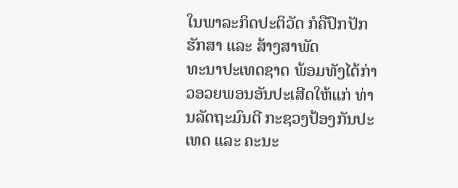ໃນພາລະກິດປະຕິວັດ ກໍຄືປົກປັກຮັກສາ ແລະ ສ້າງສາພັດ
ທະນາປະເທດຊາດ ພ້ອມທັງໄດ້ກ່າວອວຍພອນອັນປະເສີດໃຫ້ແກ່ ທ່ານລັດຖະມົນຕີ ກະຊວງປ້ອງກັນປະເທດ ແລະ ຄະນະ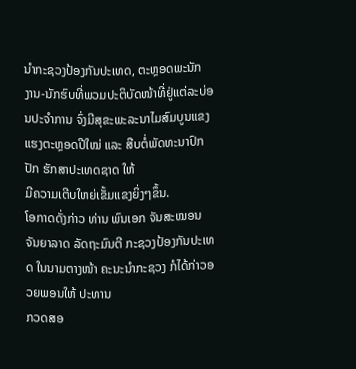ນຳກະຊວງປ້ອງກັນປະເທດ, ຕະຫຼອດພະນັກ
ງານ-ນັກຮົບທີ່ພວມປະຕິບັດໜ້າທີ່ຢູ່ແຕ່ລະບ່ອນປະຈຳການ ຈົ່ງມີສຸຂະພະລະນາໄມສົມບູນແຂງແຮງຕະຫຼອດປີໃໝ່ ແລະ ສືບຕໍ່ພັດທະນາປົກປັກ ຮັກສາປະເທດຊາດ ໃຫ້
ມີຄວາມເຕີບໃຫຍ່ເຂັ້ມແຂງຍິ່ງໆຂຶ້ນ.
ໂອກາດດັ່ງກ່າວ ທ່ານ ພົນເອກ ຈັນສະໝອນ ຈັນຍາລາດ ລັດຖະມົນຕີ ກະຊວງປ້ອງກັນປະເທດ ໃນນາມຕາງໜ້າ ຄະນະນຳກະຊວງ ກໍໄດ້ກ່າວອວຍພອນໃຫ້ ປະທານ
ກວດສອ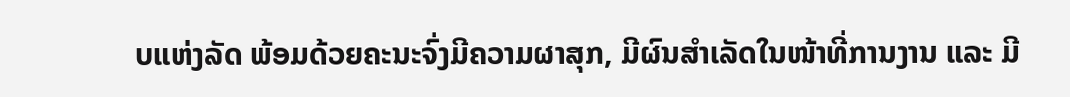ບແຫ່ງລັດ ພ້ອມດ້ວຍຄະນະຈົ່ງມີຄວາມຜາສຸກ, ມີຜົນສຳເລັດໃນໜ້າທີ່ການງານ ແລະ ມີ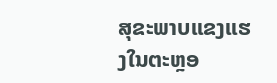ສຸຂະພາບແຂງແຮງໃນຕະຫຼອ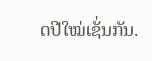ດປີໃໝ່ເຊັ່ນກັນ.